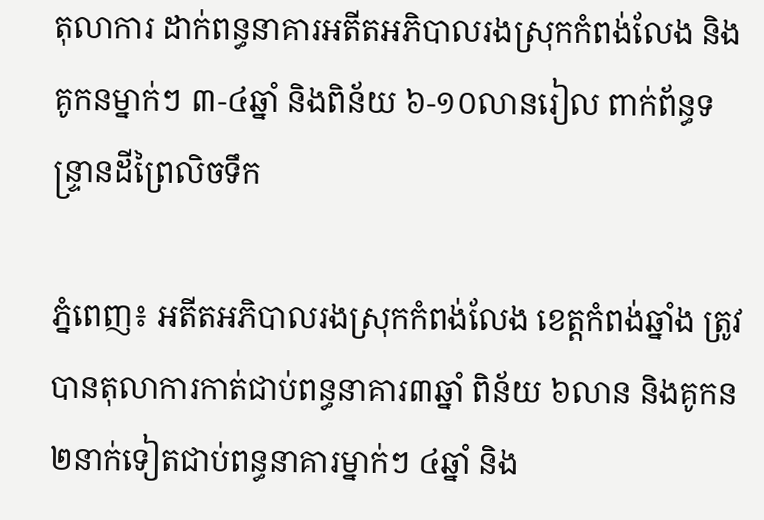តុលាការ ដាក់ពន្ធនាគារអតីតអភិបាលរងស្រុកកំពង់លែង និងគូកនម្នាក់ៗ ៣-៤ឆ្នាំ និងពិន័យ ៦-១០លានរៀល ពាក់ព័ន្ធទន្ទ្រានដីព្រៃលិចទឹក

ភ្នំពេញ៖ អតីតអភិបាលរងស្រុកកំពង់លែង ខេត្តកំពង់ឆ្នាំង ត្រូវបានតុលាការកាត់ជាប់ពន្ធនាគារ៣ឆ្នាំ ពិន័យ ៦លាន និងគូកន ២នាក់ទៀតជាប់ពន្ធនាគារម្នាក់ៗ ៤ឆ្នាំ និង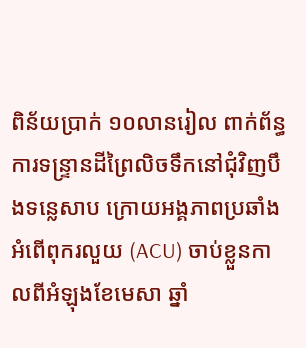ពិន័យប្រាក់ ១០លានរៀល ពាក់ព័ន្ធការទន្ទ្រានដីព្រៃលិចទឹកនៅជុំវិញបឹងទន្លេសាប ក្រោយអង្គភាពប្រឆាំងអំពើពុករលួយ (ACU) ចាប់ខ្លួនកាលពីអំឡុងខែមេសា ឆ្នាំ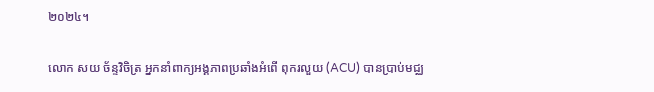២០២៤។

លោក សយ ច័ន្ទវិចិត្រ អ្នកនាំពាក្យអង្គភាពប្រឆាំងអំពើ ពុករលួយ (ACU) បានប្រាប់មជ្ឈ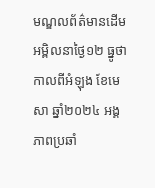មណ្ឌលព័ត៌មានដើមអម្ពិលនាថ្ងៃ១២ ធ្នូថា កាលពីអំឡុង ខែមេសា ឆ្នាំ២០២៤ អង្គភាពប្រឆាំ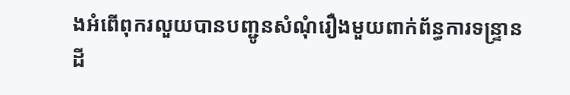ងអំពើពុករលួយបានបញ្ជូនសំណុំរឿងមួយពាក់ព័ន្ធការទន្ទ្រានដី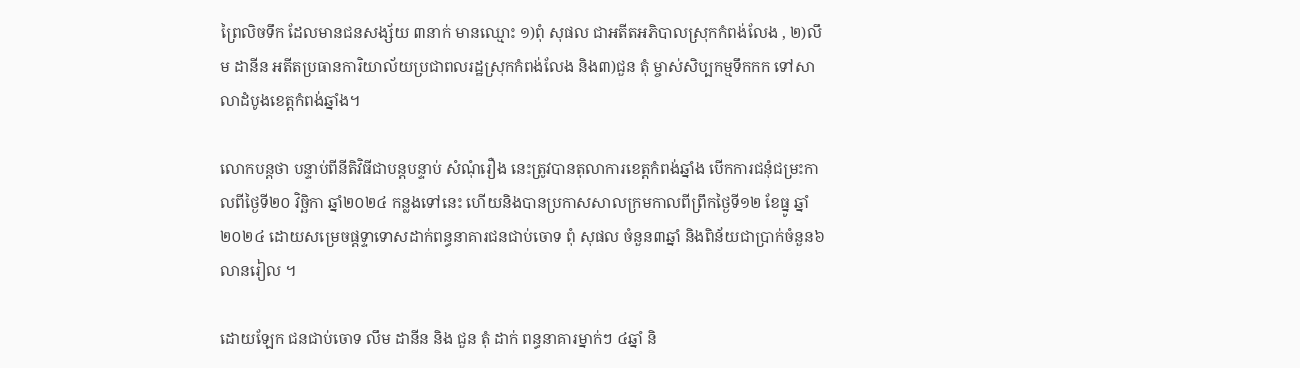ព្រៃលិចទឹក ដែលមានជនសង្ស័យ ៣នាក់ មានឈ្មោះ ១)ពុំ សុផល ជាអតីតអភិបាលស្រុកកំពង់លែង , ២)លឹម ដានីន អតីតប្រធានការិយាល័យប្រជាពលរដ្ឋស្រុកកំពង់លែង និង៣)ជួន តុំ ម្ចាស់សិប្បកម្មទឹកកក ទៅសាលាដំបូងខេត្តកំពង់ឆ្នាំង។

លោកបន្តថា បន្ទាប់ពីនីតិវិធីជាបន្តបន្ទាប់ សំណុំរឿង នេះត្រូវបានតុលាការខេត្តកំពង់ឆ្នាំង បើកការជនុំជម្រះកាលពីថ្ងៃទី២០ វិច្ឆិកា ឆ្នាំ២០២៤ កន្លងទៅនេះ ហើយនិងបានប្រកាសសាលក្រមកាលពីព្រឹកថ្ងៃទី១២ ខែធ្នូ ឆ្នាំ២០២៤ ដោយសម្រេចផ្តទ្ទាទោសដាក់ពន្ធនាគារជនជាប់ចោទ ពុំ សុផល ចំនួន៣ឆ្នាំ និងពិន័យជាប្រាក់ចំនួន៦លានរៀល ។

ដោយឡែក ជនជាប់ចោទ លឹម ដានីន និង ជួន តុំ ដាក់ ពន្ធនាគារម្នាក់ៗ ៤ឆ្នាំ និ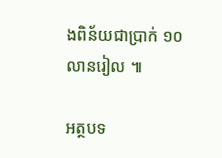ងពិន័យជាប្រាក់ ១០លានរៀល ៕

អត្ថបទ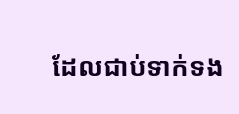ដែលជាប់ទាក់ទង